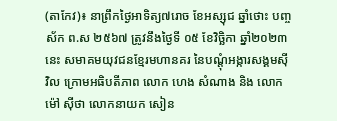(តាកែវ)៖ នាព្រឹកថ្ងៃអាទិត្យ៧រោច ខែអស្សុជ ឆ្នាំថោះ បញ្ចស័ក ព.ស ២៥៦៧ ត្រូវនឹងថ្ងៃទី ០៥ ខែវិច្ឆិកា ឆ្នាំ២០២៣នេះ សមាគមយុវជនខ្មែរមហានគរ នៃបណ្តុំអង្ការសង្គមសុីវិល ក្រោមអធិបតីភាព លោក ហេង សំណាង និង លោក ម៉ៅ សុីថា លោកនាយក សៀន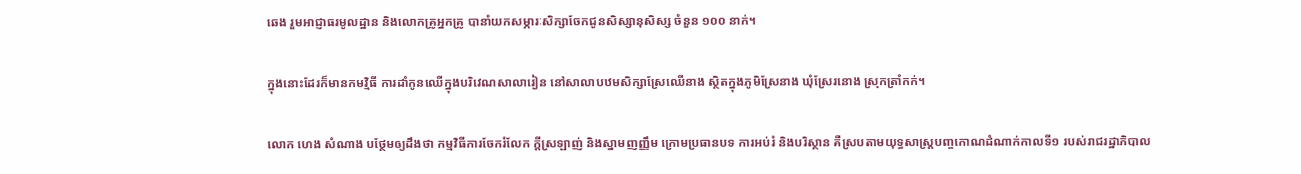ឆេង រួមអាជ្ញាធរមូលដ្ឋាន និងលោកគ្រូអ្នកគ្រូ បានាំយកសម្ភារៈសិក្សាចែកជូនសិស្សានុសិស្ស ចំនួន ១០០ នាក់។

ក្នុងនោះដែរក៏មានកមវិ្មធី ការដាំកូនឈើក្នុងបរិវេណសាលារៀន នៅសាលាបឋមសិក្សាស្រែឈើនាង ស្ថិតក្នុងភូមិស្រែនាង ឃុំស្រែរនោង ស្រុកត្រាំកក់។

លោក ហេង សំណាង បថ្ថែមឲ្យដឹងថា កម្មវិធីការចែករំលែក ក្តីស្រឡាញ់ និងស្នាមញញ្ញឹម ក្រោមប្រធានបទ ការអប់រំ និងបរិស្ថាន គឺស្របតាមយុទ្ធសាស្ត្របញ្ចកោណដំណាក់កាលទី១ របស់រាជរដ្ឋាភិបាល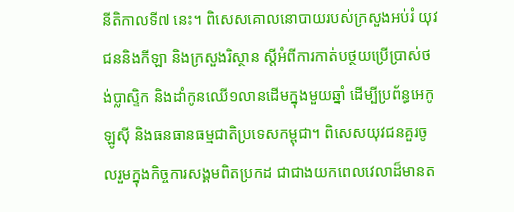នីតិកាលទី៧ នេះ។ ពិសេសគោលនោបាយរបស់ក្រសួងអប់រំ យុវជននិងកីឡា និងក្រសួងរិស្ថាន ស្តីអំពីការកាត់បថ្ថយប្រើប្រាស់ថង់ប្លាស្ទិក និងដាំកូនឈើ១លានដើមក្នុងមួយឆ្នាំ ដើម្បីប្រព័ន្ធអេកូឡូស៊ី និងធនធានធម្មជាតិប្រទេសកម្ពុជា។ ពិសេសយុវជនគួរចូលរួមក្នុងកិច្ចការសង្គមពិតប្រកដ ជាជាងយកពេលវេលាដ៏មានត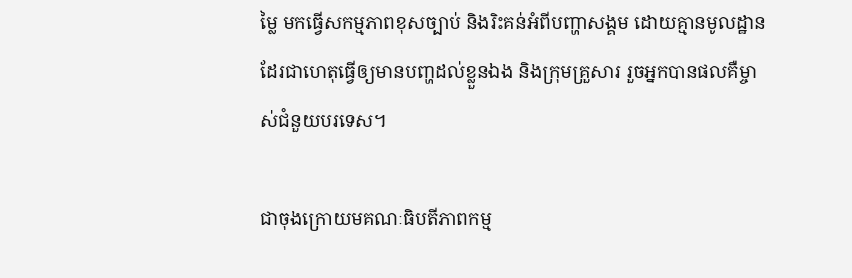ម្លៃ មកធ្វើសកម្មភាពខុសច្បាប់ និងរិះគន់អំពីបញ្ហាសង្គម ដោយគ្មានមូលដ្ឋាន ដែរជាហេតុធ្វើឲ្យមានបញ្ហដល់ខ្លួនឯង និងក្រុមគ្រួសារ រួចអ្នកបានផលគឺម្ចាស់ជំនួយបរទេស។

ជាចុងក្រោយមគណៈធិបតីភាពកម្ម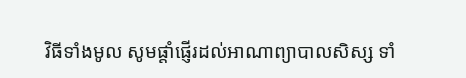វិធីទាំងមូល សូមផ្តាំផ្ញើរដល់អាណាព្យាបាលសិស្ស ទាំ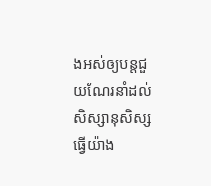ងអស់ឲ្យបន្តជួយណែរនាំដល់ សិស្សានុសិស្ស ធ្វើយ៉ាង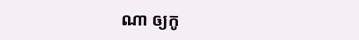ណា ឲ្យកូ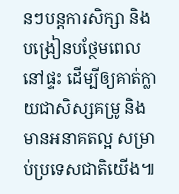នៗបន្តការសិក្សា និងបង្រៀនបថ្ថែមពេលនៅផ្ទះ ដើម្បីឲ្យគាត់ក្លាយជាសិស្សគម្រូ និងមានអនាគតល្អ សម្រាប់ប្រទេសជាតិយើង៕